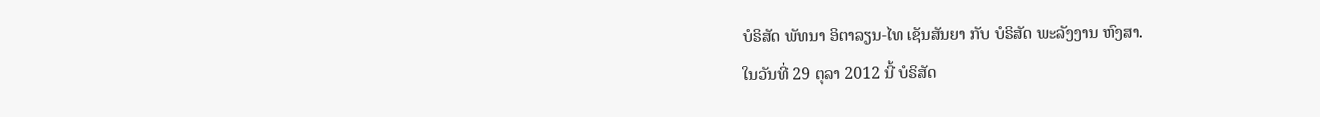ບໍຣິສັດ ພັທນາ ອິຕາລຽນ-ໄທ ເຊັນສັນຍາ ກັບ ບໍຣິສັດ ພະລັງງານ ຫົງສາ.
ໃນວັນທີ່ 29 ຕຸລາ 2012 ນີ້ ບໍຣິສັດ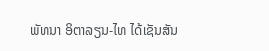ພັທນາ ອິຕາລຽນ-ໄທ ໄດ້ເຊັນສັນ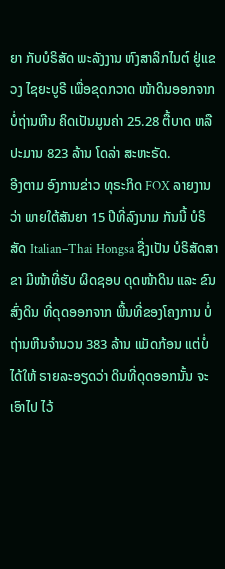ຍາ ກັບບໍຣິສັດ ພະລັງງານ ຫົງສາລິກໄນຕ໌ ຢູ່ແຂວງ ໄຊຍະບູຣີ ເພື່ອຂຸດກວາດ ໜ້າດິນອອກຈາກ ບໍ່ຖ່ານຫີນ ຄິດເປັນມູນຄ່າ 25.28 ຕື້ບາດ ຫລືປະມານ 823 ລ້ານ ໂດລ່າ ສະຫະຣັດ.
ອີງຕາມ ອົງການຂ່າວ ທຸຣະກິດ FOX ລາຍງານວ່າ ພາຍໃຕ້ສັນຍາ 15 ປີທີ່ລົງນາມ ກັນນີ້ ບໍຣິສັດ Italian–Thai Hongsa ຊື່ງເປັນ ບໍຣິສັດສາຂາ ມີໜ້າທີ່ຮັບ ຜິດຊອບ ດຸດໜ້າດິນ ແລະ ຂົນສົ່ງດິນ ທີ່ດຸດອອກຈາກ ພື້ນທີ່ຂອງໂຄງການ ບໍ່ຖ່ານຫີນຈໍານວນ 383 ລ້ານ ແມັດກ້ອນ ແຕ່ບໍ່ໄດ້ໃຫ້ ຣາຍລະອຽດວ່າ ດິນທີ່ດຸດອອກນັ້ນ ຈະເອົາໄປ ໄວ້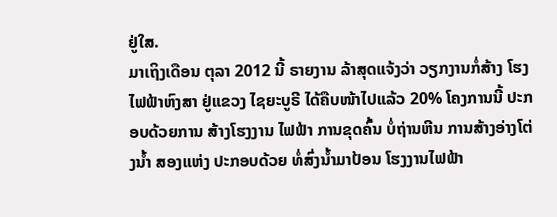ຢູ່ໃສ.
ມາເຖິງເດືອນ ຕຸລາ 2012 ນີ້ ຣາຍງານ ລ້າສຸດແຈ້ງວ່າ ວຽກງານກໍ່ສ້າງ ໂຮງໄຟຟ້າຫົງສາ ຢູ່ແຂວງ ໄຊຍະບູຣີ ໄດ້ຄືບໜ້າໄປແລ້ວ 20% ໂຄງການນີ້ ປະກອບດ້ວຍການ ສ້າງໂຮງງານ ໄຟຟ້າ ການຂຸດຄົ້ນ ບໍ່ຖ່ານຫີນ ການສ້າງອ່າງໂຕ່ງນໍ້າ ສອງແຫ່ງ ປະກອບດ້ວຍ ທໍ່ສົ່ງນໍ້າມາປ້ອນ ໂຮງງານໄຟຟ້າ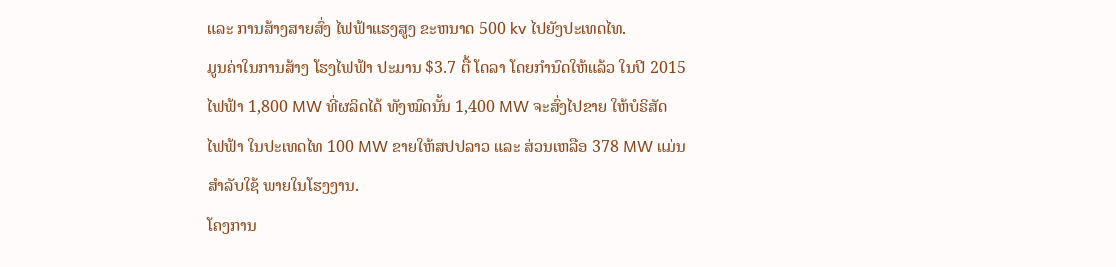ແລະ ການສ້າງສາຍສົ່ງ ໄຟຟ້າແຮງສູງ ຂະຫນາດ 500 kv ໄປຍັງປະເທດໄທ.
ມູນຄ່າໃນການສ້າງ ໂຮງໄຟຟ້າ ປະມານ $3.7 ຕື້ ໂດລາ ໂດຍກໍານົດໃຫ້ແລ້ວ ໃນປີ 2015 ໄຟຟ້າ 1,800 MW ທີ່ຜລິດໄດ້ ທັງໝົດນັ້ນ 1,400 MW ຈະສົ່ງໄປຂາຍ ໃຫ້ບໍຣິສັດ ໄຟຟ້າ ໃນປະເທດໄທ 100 MW ຂາຍໃຫ້ສປປລາວ ແລະ ສ່ວນເຫລືອ 378 MW ແມ່ນສໍາລັບໃຊ້ ພາຍໃນໂຮງງານ.
ໂຄງການ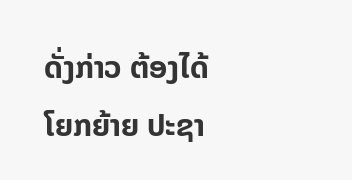ດັ່ງກ່າວ ຕ້ອງໄດ້ໂຍກຍ້າຍ ປະຊາ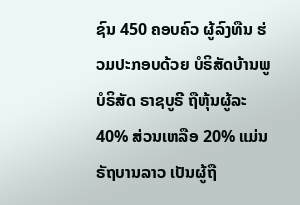ຊົນ 450 ຄອບຄົວ ຜູ້ລົງທືນ ຮ່ວມປະກອບດ້ວຍ ບໍຣິສັດບ້ານພູ ບໍຣິສັດ ຣາຊບູຣີ ຖືຫຸ້ນຜູ້ລະ 40% ສ່ວນເຫລືອ 20% ແມ່ນ ຣັຖບານລາວ ເປັນຜູ້ຖື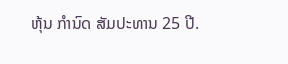ຫຸ້ນ ກໍານົດ ສັມປະທານ 25 ປີ.